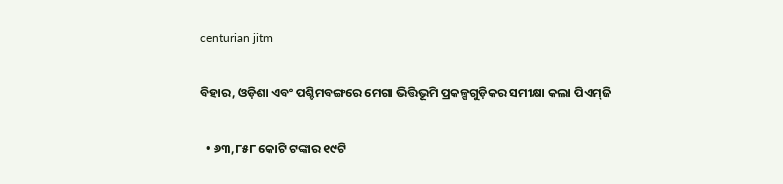centurian jitm

ବିହାର, ଓଡ଼ିଶା ଏବଂ ପଶ୍ଚିମବଙ୍ଗରେ ମେଗା ଭିତ୍ତିଭୂମି ପ୍ରକଳ୍ପଗୁଡ଼ିକର ସମୀକ୍ଷା କଲା ପିଏମ୍‌ଜି

  • ୬୩,୮୫୮ କୋଟି ଟଙ୍କାର ୧୯ଟି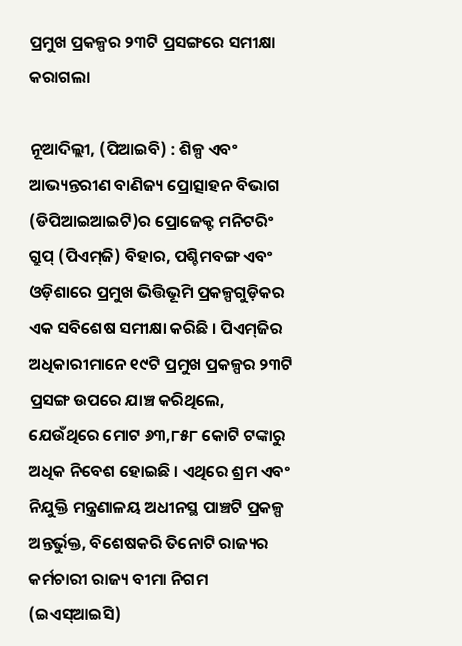ପ୍ରମୁଖ ପ୍ରକଳ୍ପର ୨୩ଟି ପ୍ରସଙ୍ଗରେ ସମୀକ୍ଷା କରାଗଲା

ନୂଆଦିଲ୍ଲୀ, (ପିଆଇବି) : ଶିଳ୍ପ ଏବଂ ଆଭ୍ୟନ୍ତରୀଣ ବାଣିଜ୍ୟ ପ୍ରୋତ୍ସାହନ ବିଭାଗ (ଡିପିଆଇଆଇଟି)ର ପ୍ରୋଜେକ୍ଟ ମନିଟରିଂ ଗ୍ରୁପ୍ (ପିଏମ୍‌ଜି) ବିହାର, ପଶ୍ଚିମବଙ୍ଗ ଏବଂ ଓଡ଼ିଶାରେ ପ୍ରମୁଖ ଭିତ୍ତିଭୂମି ପ୍ରକଳ୍ପଗୁଡ଼ିକର ଏକ ସବିଶେଷ ସମୀକ୍ଷା କରିଛି । ପିଏମ୍‌ଜିର ଅଧିକାରୀମାନେ ୧୯ଟି ପ୍ରମୁଖ ପ୍ରକଳ୍ପର ୨୩ଟି ପ୍ରସଙ୍ଗ ଉପରେ ଯାଞ୍ଚ କରିଥିଲେ, ଯେଉଁଥିରେ ମୋଟ ୬୩,୮୫୮ କୋଟି ଟଙ୍କାରୁ ଅଧିକ ନିବେଶ ହୋଇଛି । ଏଥିରେ ଶ୍ରମ ଏବଂ ନିଯୁକ୍ତି ମନ୍ତ୍ରଣାଳୟ ଅଧୀନସ୍ଥ ପାଞ୍ଚଟି ପ୍ରକଳ୍ପ ଅନ୍ତର୍ଭୁକ୍ତ, ବିଶେଷକରି ତିନୋଟି ରାଜ୍ୟର କର୍ମଚାରୀ ରାଜ୍ୟ ବୀମା ନିଗମ (ଇଏସ୍‌ଆଇସି)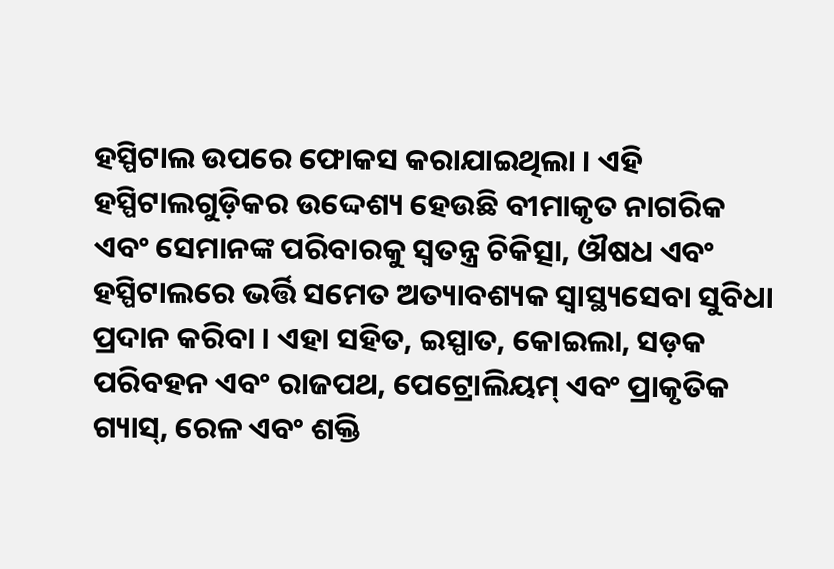ହସ୍ପିଟାଲ ଉପରେ ଫୋକସ କରାଯାଇଥିଲା । ଏହି ହସ୍ପିଟାଲଗୁଡ଼ିକର ଉଦ୍ଦେଶ୍ୟ ହେଉଛି ବୀମାକୃତ ନାଗରିକ ଏବଂ ସେମାନଙ୍କ ପରିବାରକୁ ସ୍ୱତନ୍ତ୍ର ଚିକିତ୍ସା, ଔଷଧ ଏବଂ ହସ୍ପିଟାଲରେ ଭର୍ତ୍ତି ସମେତ ଅତ୍ୟାବଶ୍ୟକ ସ୍ୱାସ୍ଥ୍ୟସେବା ସୁବିଧା ପ୍ରଦାନ କରିବା । ଏହା ସହିତ, ଇସ୍ପାତ, କୋଇଲା, ସଡ଼କ ପରିବହନ ଏବଂ ରାଜପଥ, ପେଟ୍ରୋଲିୟମ୍ ଏବଂ ପ୍ରାକୃତିକ ଗ୍ୟାସ୍, ରେଳ ଏବଂ ଶକ୍ତି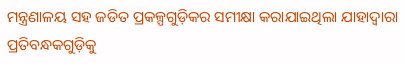ମନ୍ତ୍ରଣାଳୟ ସହ ଜଡିତ ପ୍ରକଳ୍ପଗୁଡ଼ିକର ସମୀକ୍ଷା କରାଯାଇଥିଲା ଯାହାଦ୍ୱାରା ପ୍ରତିବନ୍ଧକଗୁଡ଼ିକୁ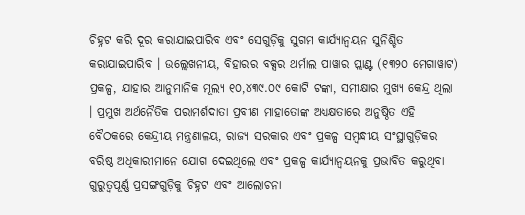ଚିହ୍ନଟ କରି ଦୂର କରାଯାଇପାରିବ ଏବଂ ସେଗୁଡ଼ିକୁ ସୁଗମ କାର୍ଯ୍ୟାନ୍ୱୟନ ସୁନିଶ୍ଚିତ କରାଯାଇପାରିବ । ଉଲ୍ଲେଖନୀୟ, ବିହାରର ବକ୍ସର ଥର୍ମାଲ ପାୱାର ପ୍ଲାଣ୍ଟ (୧୩୨୦ ମେଗାୱାଟ) ପ୍ରକଳ୍ପ, ଯାହାର ଆନୁମାନିକ ମୂଲ୍ୟ ୧୦,୪୩୯.୦୯ କୋଟି ଟଙ୍କା, ସମୀକ୍ଷାର ମୁଖ୍ୟ କେନ୍ଦ୍ର ଥିଲା । ପ୍ରମୁଖ ଅର୍ଥନୈତିକ ପରାମର୍ଶଦାତା ପ୍ରବୀଣ ମାହାତୋଙ୍କ ଅଧ୍ୟକ୍ଷତାରେ ଅନୁଷ୍ଠିତ ଏହି ବୈଠକରେ କେନ୍ଦ୍ରୀୟ ମନ୍ତ୍ରଣାଳୟ, ରାଜ୍ୟ ସରକାର ଏବଂ ପ୍ରକଳ୍ପ ସମ୍ବନ୍ଧୀୟ ସଂସ୍ଥାଗୁଡ଼ିକର ବରିଷ୍ଠ ଅଧିକାରୀମାନେ ଯୋଗ ଦେଇଥିଲେ ଏବଂ ପ୍ରକଳ୍ପ କାର୍ଯ୍ୟାନ୍ୱୟନକୁ ପ୍ରଭାବିତ କରୁଥିବା ଗୁରୁତ୍ୱପୂର୍ଣ୍ଣ ପ୍ରସଙ୍ଗଗୁଡ଼ିକୁ ଚିହ୍ନଟ ଏବଂ ଆଲୋଚନା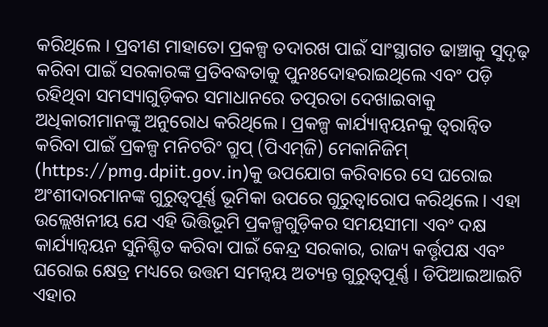କରିଥିଲେ । ପ୍ରବୀଣ ମାହାତୋ ପ୍ରକଳ୍ପ ତଦାରଖ ପାଇଁ ସାଂସ୍ଥାଗତ ଢାଞ୍ଚାକୁ ସୁଦୃଢ଼ କରିବା ପାଇଁ ସରକାରଙ୍କ ପ୍ରତିବଦ୍ଧତାକୁ ପୁନଃଦୋହରାଇଥିଲେ ଏବଂ ପଡ଼ି ରହିଥିବା ସମସ୍ୟାଗୁଡ଼ିକର ସମାଧାନରେ ତତ୍ପରତା ଦେଖାଇବାକୁ ଅଧିକାରୀମାନଙ୍କୁ ଅନୁରୋଧ କରିଥିଲେ । ପ୍ରକଳ୍ପ କାର୍ଯ୍ୟାନ୍ୱୟନକୁ ତ୍ୱରାନ୍ୱିତ କରିବା ପାଇଁ ପ୍ରକଳ୍ପ ମନିଟରିଂ ଗ୍ରୁପ୍ (ପିଏମ୍‌ଜି) ମେକାନିଜିମ୍ (https://pmg.dpiit.gov.in)କୁ ଉପଯୋଗ କରିବାରେ ସେ ଘରୋଇ ଅଂଶୀଦାରମାନଙ୍କ ଗୁରୁତ୍ୱପୂର୍ଣ୍ଣ ଭୂମିକା ଉପରେ ଗୁରୁତ୍ୱାରୋପ କରିଥିଲେ । ଏହା ଉଲ୍ଲେଖନୀୟ ଯେ ଏହି ଭିତ୍ତିଭୂମି ପ୍ରକଳ୍ପଗୁଡ଼ିକର ସମୟସୀମା ଏବଂ ଦକ୍ଷ କାର୍ଯ୍ୟାନ୍ୱୟନ ସୁନିଶ୍ଚିତ କରିବା ପାଇଁ କେନ୍ଦ୍ର ସରକାର, ରାଜ୍ୟ କର୍ତ୍ତୃପକ୍ଷ ଏବଂ ଘରୋଇ କ୍ଷେତ୍ର ମଧ୍ୟରେ ଉତ୍ତମ ସମନ୍ୱୟ ଅତ୍ୟନ୍ତ ଗୁରୁତ୍ୱପୂର୍ଣ୍ଣ । ଡିପିଆଇଆଇଟି ଏହାର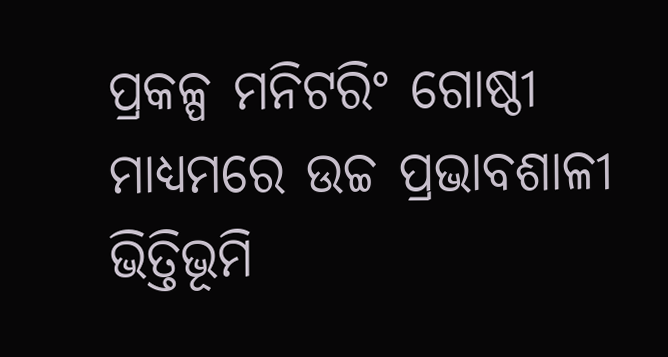ପ୍ରକଳ୍ପ ମନିଟରିଂ ଗୋଷ୍ଠୀ ମାଧ୍ୟମରେ ଉଚ୍ଚ ପ୍ରଭାବଶାଳୀ ଭିତ୍ତିଭୂମି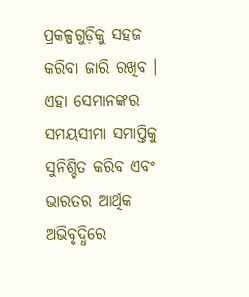ପ୍ରକଳ୍ପଗୁଡ଼ିକୁ ସହଜ କରିବା ଜାରି ରଖିବ । ଏହା ସେମାନଙ୍କର ସମୟସୀମା ସମାପ୍ତିକୁ ସୁନିଶ୍ଚିତ କରିବ ଏବଂ ଭାରତର ଆର୍ଥିକ ଅଭିବୃଦ୍ଧିରେ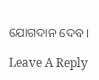ଯୋଗଦାନ ଦେବ ।

Leave A Reply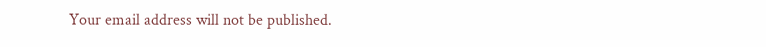Your email address will not be published.